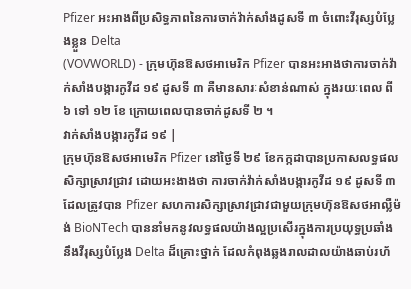Pfizer អះអាងពីប្រសិទ្ធភាពនៃការចាក់វ៉ាក់សាំងដូសទី ៣ ចំពោះវីរុស្សបំប្លែងខ្លួន Delta
(VOVWORLD) - ក្រុមហ៊ុនឱសថអាមេរិក Pfizer បានអះអាងថាការចាក់វ៉ាក់សាំងបង្ការកូវីដ ១៩ ដូសទី ៣ គឺមានសារៈសំខាន់ណាស់ ក្នុងរយៈពេល ពី ៦ ទៅ ១២ ខែ ក្រោយពេលបានចាក់ដូសទី ២ ។
វាក់សាំងបង្ការកូវីដ ១៩ |
ក្រុមហ៊ុនឱសថអាមេរិក Pfizer នៅថ្ងៃទី ២៩ ខែកក្កដាបានប្រកាសលទ្ធផល សិក្សាស្រាវជ្រាវ ដោយអះងាងថា ការចាក់វ៉ាក់សាំងបង្ការកូវីដ ១៩ ដូសទី ៣ ដែលត្រូវបាន Pfizer សហការសិក្សាស្រាវជ្រាវជាមួយក្រុមហ៊ុនឱសថអាល្លឺម៉ង់ BioNTech បាននាំមកនូវលទ្ធផលយ៉ាងល្អប្រសើរក្នុងការប្រយុទ្ធប្រឆាំងនឹងវីរុស្សបំប្លែង Delta ដ៏គ្រោះថ្នាក់ ដែលកំពុងឆ្លងរាលដាលយ៉ាងឆាប់រហ័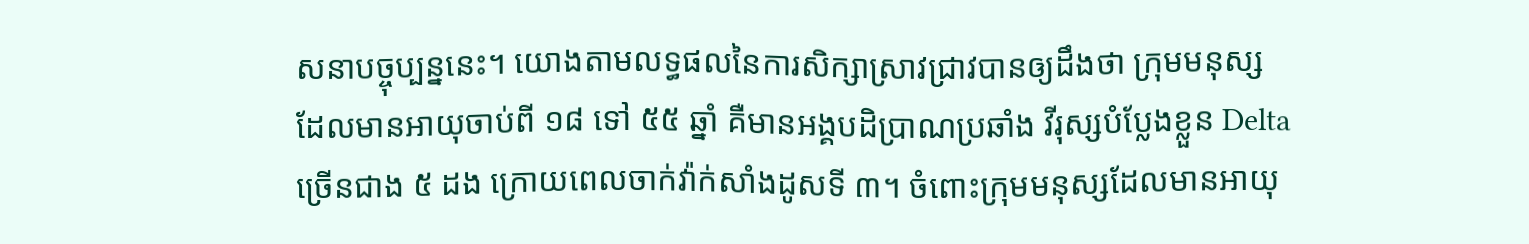សនាបច្ចុប្បន្ននេះ។ យោងតាមលទ្ធផលនៃការសិក្សាស្រាវជ្រាវបានឲ្យដឹងថា ក្រុមមនុស្សដែលមានអាយុចាប់ពី ១៨ ទៅ ៥៥ ឆ្នាំ គឺមានអង្គបដិប្រាណប្រឆាំង វីរុស្សបំប្លែងខ្លួន Delta ច្រើនជាង ៥ ដង ក្រោយពេលចាក់វ៉ាក់សាំងដូសទី ៣។ ចំពោះក្រុមមនុស្សដែលមានអាយុ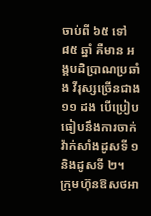ចាប់ពី ៦៥ ទៅ ៨៥ ឆ្នាំ គឺមាន អង្គបដិប្រាណប្រឆាំង វីរុស្សច្រើនជាង ១១ ដង បើប្រៀបធៀបនឹងការចាក់វ៉ាក់សាំងដូសទី ១ និងដូសទី ២។
ក្រុមហ៊ុនឱសថអា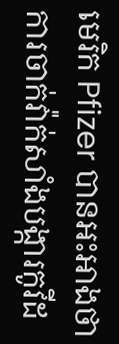មេរិក Pfizer បានអះអាងថាការចាក់វ៉ាក់សាំងបង្ការកូវីដ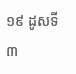១៩ ដូសទី ៣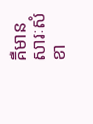គឺមានសារៈសំខា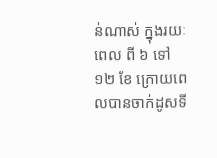ន់ណាស់ ក្នុងរយៈពេល ពី ៦ ទៅ ១២ ខែ ក្រោយពេលបានចាក់ដូសទី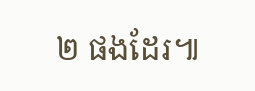២ ផងដែរ៕